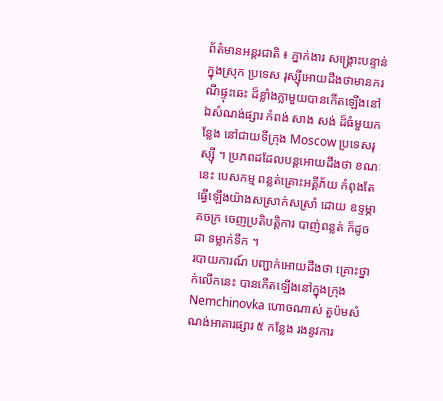ព័ត៌មានអន្តរជាតិ ៖ ភ្នាក់ងារ សង្គ្រោះបន្ទាន់ក្នុងស្រុក ប្រទេស រុស្ស៊ីអោយដឹងថាមានករណីផ្ទុះឆេះ ដ៏ខ្លាំងក្លាមួយបានកើតឡើងនៅឯសំណង់ផ្សារ កំពង់ សាង សង់ ដ៏ធំមួយកន្លែង នៅជាយទីក្រុង Moscow ប្រទេសរុស្ស៊ី ។ ប្រភពដដែលបន្តអោយដឹងថា ខណៈនេះ បេសកម្ម ពន្លត់គ្រោះអគ្គីភ័យ កំពុងតែធ្វើឡើងយ៉ាងសស្រាក់សស្រាំ ដោយ ឧទ្ទម្ភាគចក្រ ចេញប្រតិបត្តិការ បាញ់ពន្លត់ ក៏ដូចជា ទម្លាក់ទឹក ។
របាយការណ៍ បញ្ជាក់អោយដឹងថា គ្រោះថ្នាក់លើកនេះ បានកើតឡើងនៅក្នុងក្រុង Nemchinovka ហោចណាស់ តួប៉មសំណង់អាគារផ្សារ ៥ កន្លែង រងនូវការ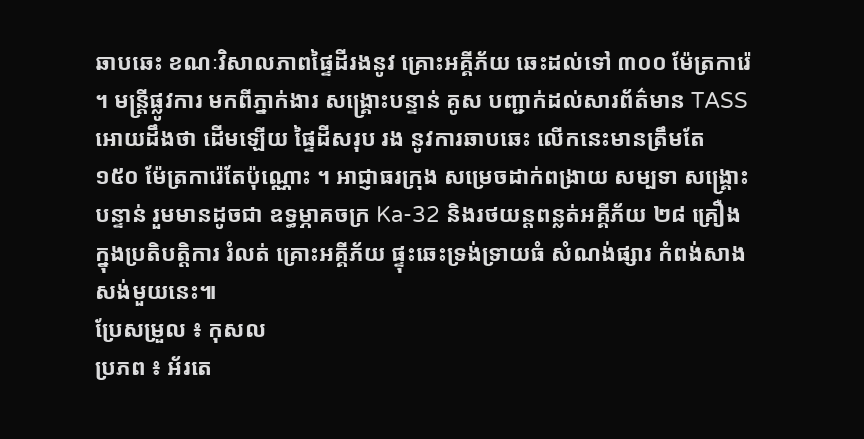ឆាបឆេះ ខណៈវិសាលភាពផ្ទៃដីរងនូវ គ្រោះអគ្គីភ័យ ឆេះដល់ទៅ ៣០០ ម៉ែត្រការ៉េ ។ មន្រ្តីផ្លូវការ មកពីភ្នាក់ងារ សង្គ្រោះបន្ទាន់ គូស បញ្ជាក់ដល់សារព័ត៌មាន TASS អោយដឹងថា ដើមឡើយ ផ្ទៃដីសរុប រង នូវការឆាបឆេះ លើកនេះមានត្រឹមតែ ១៥០ ម៉ែត្រការ៉េតែប៉ុណ្ណោះ ។ អាជ្ញាធរក្រុង សម្រេចដាក់ពង្រាយ សម្បទា សង្គ្រោះ បន្ទាន់ រួមមានដូចជា ឧទ្ធម្ភាគចក្រ Ka-32 និងរថយន្តពន្លត់អគ្គីភ័យ ២៨ គ្រឿង ក្នុងប្រតិបត្តិការ រំលត់ គ្រោះអគ្គីភ័យ ផ្ទុះឆេះទ្រង់ទ្រាយធំ សំណង់ផ្សារ កំពង់សាងសង់មួយនេះ៕
ប្រែសម្រួល ៖ កុសល
ប្រភព ៖ អ័រតេ